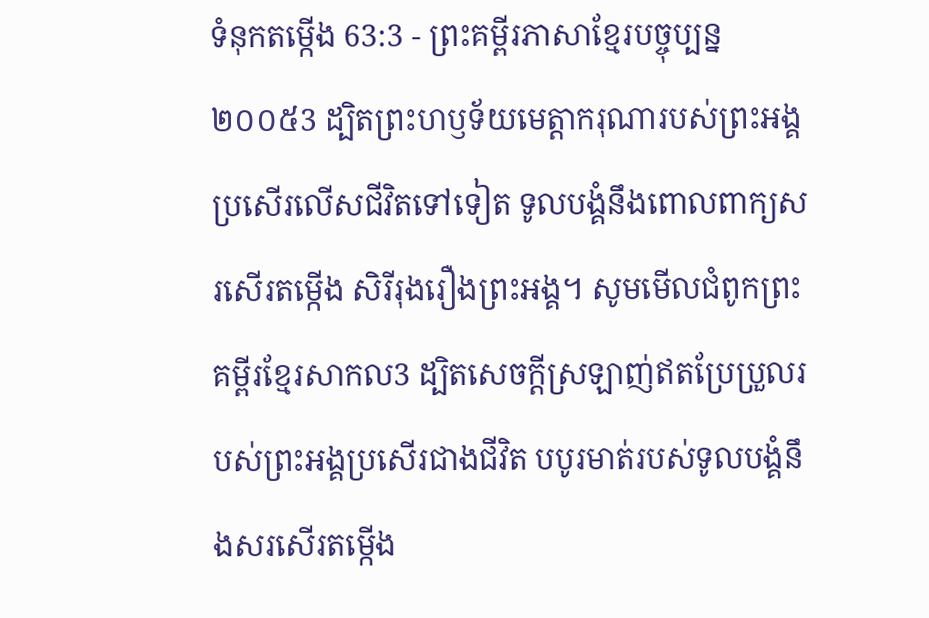ទំនុកតម្កើង 63:3 - ព្រះគម្ពីរភាសាខ្មែរបច្ចុប្បន្ន ២០០៥3 ដ្បិតព្រះហឫទ័យមេត្តាករុណារបស់ព្រះអង្គ ប្រសើរលើសជីវិតទៅទៀត ទូលបង្គំនឹងពោលពាក្យសរសើរតម្កើង សិរីរុងរឿងព្រះអង្គ។ សូមមើលជំពូកព្រះគម្ពីរខ្មែរសាកល3 ដ្បិតសេចក្ដីស្រឡាញ់ឥតប្រែប្រួលរបស់ព្រះអង្គប្រសើរជាងជីវិត បបូរមាត់របស់ទូលបង្គំនឹងសរសើរតម្កើង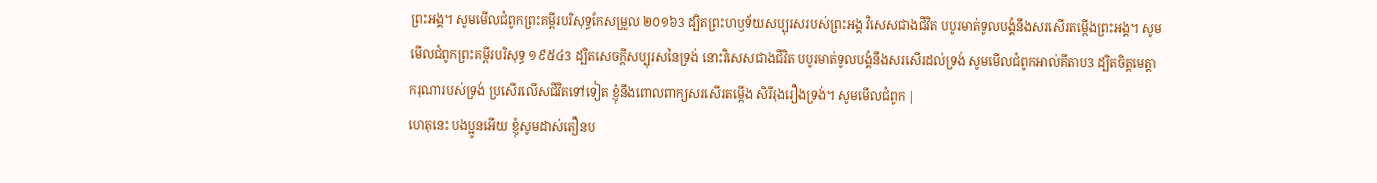ព្រះអង្គ។ សូមមើលជំពូកព្រះគម្ពីរបរិសុទ្ធកែសម្រួល ២០១៦3 ដ្បិតព្រះហឫទ័យសប្បុរសរបស់ព្រះអង្គ វិសេសជាងជីវិត បបូរមាត់ទូលបង្គំនឹងសរសើរតម្កើងព្រះអង្គ។ សូមមើលជំពូកព្រះគម្ពីរបរិសុទ្ធ ១៩៥៤3 ដ្បិតសេចក្ដីសប្បុរសនៃទ្រង់ នោះវិសេសជាងជីវិត បបូរមាត់ទូលបង្គំនឹងសរសើរដល់ទ្រង់ សូមមើលជំពូកអាល់គីតាប3 ដ្បិតចិត្តមេត្តាករុណារបស់ទ្រង់ ប្រសើរលើសជីវិតទៅទៀត ខ្ញុំនឹងពោលពាក្យសរសើរតម្កើង សិរីរុងរឿងទ្រង់។ សូមមើលជំពូក |
ហេតុនេះ បងប្អូនអើយ ខ្ញុំសូមដាស់តឿនប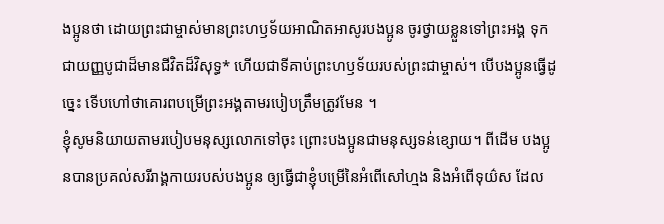ងប្អូនថា ដោយព្រះជាម្ចាស់មានព្រះហឫទ័យអាណិតអាសូរបងប្អូន ចូរថ្វាយខ្លួនទៅព្រះអង្គ ទុកជាយញ្ញបូជាដ៏មានជីវិតដ៏វិសុទ្ធ* ហើយជាទីគាប់ព្រះហឫទ័យរបស់ព្រះជាម្ចាស់។ បើបងប្អូនធ្វើដូច្នេះ ទើបហៅថាគោរពបម្រើព្រះអង្គតាមរបៀបត្រឹមត្រូវមែន ។
ខ្ញុំសូមនិយាយតាមរបៀបមនុស្សលោកទៅចុះ ព្រោះបងប្អូនជាមនុស្សទន់ខ្សោយ។ ពីដើម បងប្អូនបានប្រគល់សរីរាង្គកាយរបស់បងប្អូន ឲ្យធ្វើជាខ្ញុំបម្រើនៃអំពើសៅហ្មង និងអំពើទុយ៌ស ដែល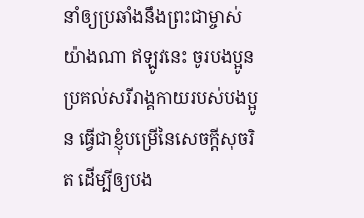នាំឲ្យប្រឆាំងនឹងព្រះជាម្ចាស់យ៉ាងណា ឥឡូវនេះ ចូរបងប្អូនប្រគល់សរីរាង្គកាយរបស់បងប្អូន ធ្វើជាខ្ញុំបម្រើនៃសេចក្ដីសុចរិត ដើម្បីឲ្យបង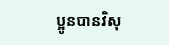ប្អូនបានវិសុ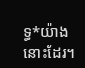ទ្ធ*យ៉ាងនោះដែរ។